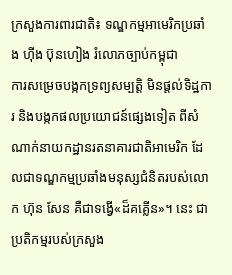ក្រសួងការពារជាតិ៖ ទណ្ឌកម្មអាមេរិកប្រឆាំង ហ៊ីង ប៊ុនហៀង រំលោភច្បាប់កម្ពុជា
ការសម្រេចបង្កកទ្រព្យសម្បត្តិ មិនផ្ដល់ទិដ្ឋការ និងបង្កកផលប្រយោជន៍ផ្សេងទៀត ពីសំណាក់នាយកដ្ឋានរតនាគារជាតិអាមេរិក ដែលជាទណ្ឌកម្មប្រឆាំងមនុស្សជំនិតរបស់លោក ហ៊ុន សែន គឺជាទង្វើ«ដ៏គគ្លើន»។ នេះ ជាប្រតិកម្មរបស់ក្រសួង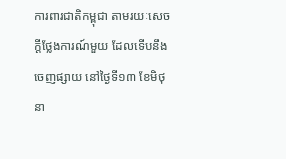ការពារជាតិកម្ពុជា តាមរយៈសេចក្ដីថ្លែងការណ៍មួយ ដែលទើបនឹងចេញផ្សាយ នៅថ្ងៃទី១៣ ខែមិថុនា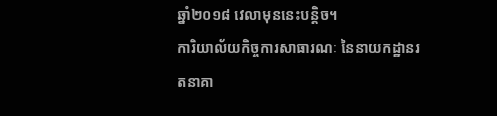ឆ្នាំ២០១៨ វេលាមុននេះបន្តិច។
ការិយាល័យកិច្ចការសាធារណៈ នៃនាយកដ្ឋានរតនាគា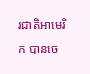រជាតិអាមេរិក បានចេ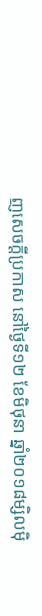ញសេចក្ដីប្រកាស នៅថ្ងៃទី១២ ខែមិថុនា ឆ្នាំ២០១៨ម្សិលម៉ិ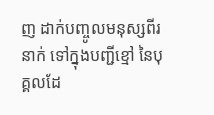ញ ដាក់បញ្ចូលមនុស្សពីរនាក់ ទៅក្នុងបញ្ជីខ្មៅ នៃបុគ្គលដែ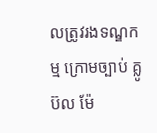លត្រូវរងទណ្ឌកម្ម ក្រោមច្បាប់ គ្លូប៊ល ម៉ែ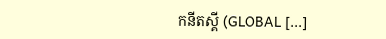កនីតស្គី (GLOBAL [...]